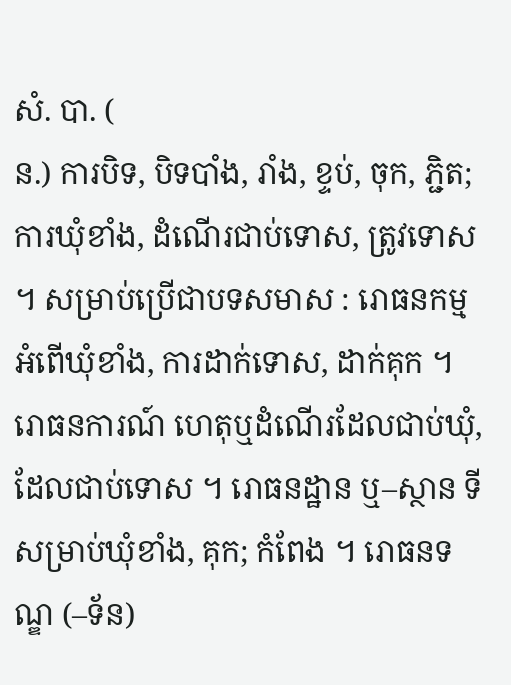សំ. បា. (
ន.) ការបិទ, បិទបាំង, រាំង, ខ្ទប់, ចុក, ភ្ជិត; ការឃុំខាំង, ដំណើរជាប់ទោស, ត្រូវទោស ។ សម្រាប់ប្រើជាបទសមាស : រោធនកម្ម អំពើឃុំខាំង, ការដាក់ទោស, ដាក់គុក ។ រោធនការណ៍ ហេតុឬដំណើរដែលជាប់ឃុំ, ដែលជាប់ទោស ។ រោធនដ្ឋាន ឬ–ស្ថាន ទីសម្រាប់ឃុំខាំង, គុក; កំពែង ។ រោធនទណ្ឌ (–ទ័ន)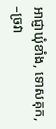អាជ្ញាឃុំខាំង, ទោសគុក, –ច្រវា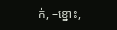ក់, –ខ្នោះ,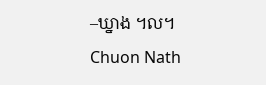–ឃ្នាង ។ល។
Chuon Nath